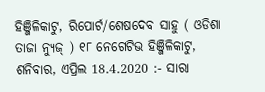ହିଞ୍ଜିଳିକାଟୁ, ରିପୋର୍ଟ/ଶେଷଦେବ ସାହୁ ( ଓଡିଶା ତାଜା ନ୍ୟୁଜ୍ ) ୧୮ ନେଗେଟିଭ ହିଞ୍ଜିଳିକାଟୁ, ଶନିବାର, ଏପ୍ରିଲ 18.4.2020 :- ସାରା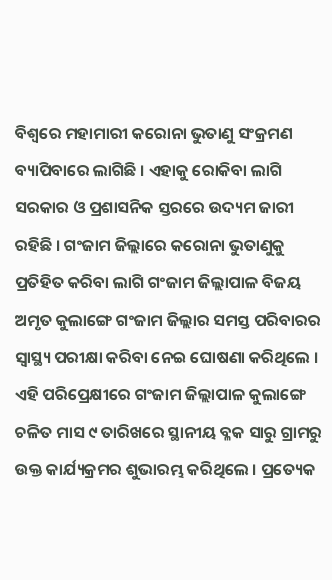ବିଶ୍ୱରେ ମହାମାରୀ କରୋନା ଭୁତାଣୁ ସଂକ୍ରମଣ ବ୍ୟାପିବାରେ ଲାଗିଛି । ଏହାକୁ ରୋକିବା ଲାଗି ସରକାର ଓ ପ୍ରଶାସନିକ ସ୍ତରରେ ଉଦ୍ୟମ ଜାରୀ ରହିଛି । ଗଂଜାମ ଜିଲ୍ଲାରେ କରୋନା ଭୁତାଣୁକୁ ପ୍ରତିହିତ କରିବା ଲାଗି ଗଂଜାମ ଜିଲ୍ଲାପାଳ ବିଜୟ ଅମୃତ କୁଲାଙ୍ଗେ ଗଂଜାମ ଜିଲ୍ଲାର ସମସ୍ତ ପରିବାରର ସ୍ୱାସ୍ଥ୍ୟ ପରୀକ୍ଷା କରିବା ନେଇ ଘୋଷଣା କରିଥିଲେ । ଏହି ପରିପ୍ରେକ୍ଷୀରେ ଗଂଜାମ ଜିଲ୍ଲାପାଳ କୁଲାଙ୍ଗେ ଚଳିତ ମାସ ୯ ତାରିଖରେ ସ୍ଥାନୀୟ ବ୍ଳକ ସାରୁ ଗ୍ରାମରୁ ଉକ୍ତ କାର୍ଯ୍ୟକ୍ରମର ଶୁଭାରମ୍ଭ କରିଥିଲେ । ପ୍ରତ୍ୟେକ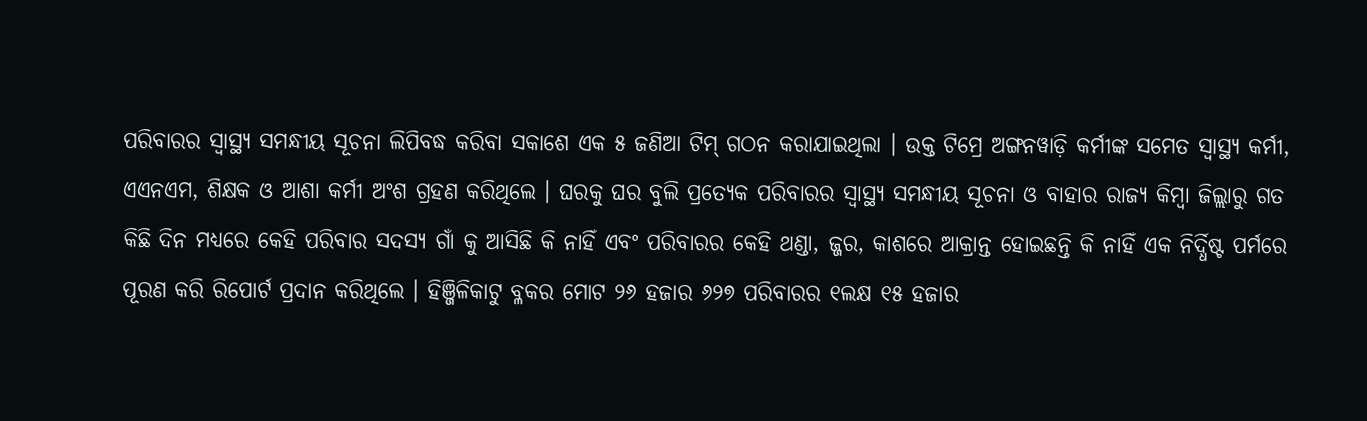ପରିବାରର ସ୍ୱାସ୍ଥ୍ୟ ସମନ୍ଧୀୟ ସୂଚନା ଲିପିବଦ୍ଧ କରିବା ସକାଶେ ଏକ ୫ ଜଣିଆ ଟିମ୍ ଗଠନ କରାଯାଇଥିଲା । ଉକ୍ତ ଟିମ୍ରେ ଅଙ୍ଗନୱାଡ଼ି କର୍ମୀଙ୍କ ସମେତ ସ୍ୱାସ୍ଥ୍ୟ କର୍ମୀ, ଏଏନଏମ, ଶିକ୍ଷକ ଓ ଆଶା କର୍ମୀ ଅଂଶ ଗ୍ରହଣ କରିଥିଲେ । ଘରକୁ ଘର ବୁଲି ପ୍ରତ୍ୟେକ ପରିବାରର ସ୍ୱାସ୍ଥ୍ୟ ସମନ୍ଧୀୟ ସୂଚନା ଓ ବାହାର ରାଜ୍ୟ କିମ୍ବା ଜିଲ୍ଲାରୁ ଗତ କିଛି ଦିନ ମଧ୍ୟରେ କେହି ପରିବାର ସଦସ୍ୟ ଗାଁ କୁ ଆସିଛି କି ନାହିଁ ଏବଂ ପରିବାରର କେହି ଥଣ୍ଡା, ଜ୍ଜର, କାଶରେ ଆକ୍ରାନ୍ତ ହୋଇଛନ୍ତି କି ନାହିଁ ଏକ ନିର୍ଦ୍ଧିଷ୍ଟ ପର୍ମରେ ପୂରଣ କରି ରିପୋର୍ଟ ପ୍ରଦାନ କରିଥିଲେ । ହିଞ୍ଜିଳିକାଟୁ ବ୍ଳକର ମୋଟ ୨୬ ହଜାର ୬୨୭ ପରିବାରର ୧ଲକ୍ଷ ୧୫ ହଜାର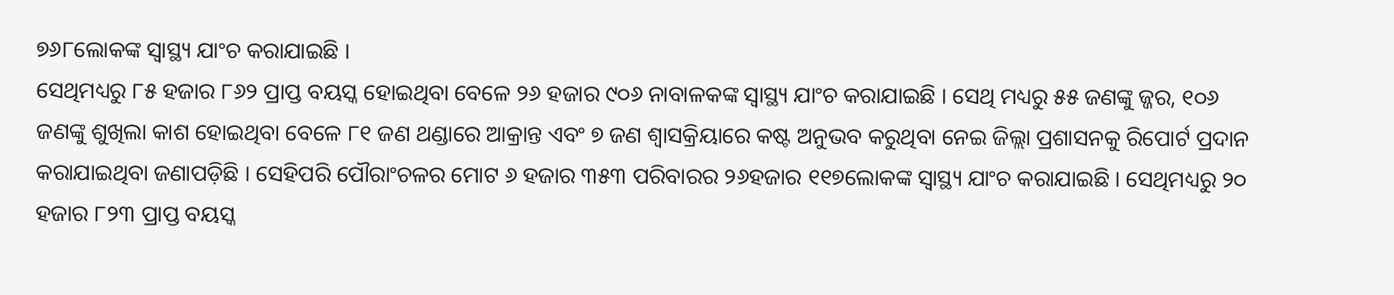୭୬୮ଲୋକଙ୍କ ସ୍ୱାସ୍ଥ୍ୟ ଯାଂଚ କରାଯାଇଛି ।
ସେଥିମଧ୍ୟରୁ ୮୫ ହଜାର ୮୬୨ ପ୍ରାପ୍ତ ବୟସ୍କ ହୋଇଥିବା ବେଳେ ୨୬ ହଜାର ୯୦୬ ନାବାଳକଙ୍କ ସ୍ୱାସ୍ଥ୍ୟ ଯାଂଚ କରାଯାଇଛି । ସେଥି ମଧ୍ୟରୁ ୫୫ ଜଣଙ୍କୁ ଜ୍ଜର, ୧୦୬ ଜଣଙ୍କୁ ଶୁଖିଲା କାଶ ହୋଇଥିବା ବେଳେ ୮୧ ଜଣ ଥଣ୍ଡାରେ ଆକ୍ରାନ୍ତ ଏବଂ ୭ ଜଣ ଶ୍ୱାସକ୍ରିୟାରେ କଷ୍ଟ ଅନୁଭବ କରୁଥିବା ନେଇ ଜିଲ୍ଲା ପ୍ରଶାସନକୁ ରିପୋର୍ଟ ପ୍ରଦାନ କରାଯାଇଥିବା ଜଣାପଡ଼ିଛି । ସେହିପରି ପୌରାଂଚଳର ମୋଟ ୬ ହଜାର ୩୫୩ ପରିବାରର ୨୬ହଜାର ୧୧୭ଲୋକଙ୍କ ସ୍ୱାସ୍ଥ୍ୟ ଯାଂଚ କରାଯାଇଛି । ସେଥିମଧ୍ୟରୁ ୨୦ ହଜାର ୮୨୩ ପ୍ରାପ୍ତ ବୟସ୍କ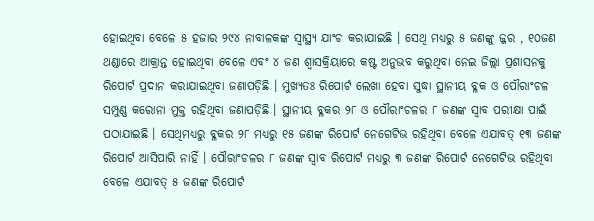ହୋଇଥିବା ବେଳେ ୫ ହଜାର ୨୯୪ ନାବାଳକଙ୍କ ସ୍ୱାସ୍ଥ୍ୟ ଯାଂଚ କରାଯାଇଛି । ସେଥି ମଧ୍ୟରୁ ୫ ଜଣଙ୍କୁ ଜ୍ଜର , ୧୦ଜଣ ଥଣ୍ଡାରେ ଆକ୍ରାନ୍ତ ହୋଇଥିବା ବେଳେ ଏବଂ ୪ ଜଣ ଶ୍ୱାସକ୍ରିୟାରେ କଷ୍ଟ ଅନୁଭବ କରୁଥିବା ନେଇ ଜିଲ୍ଲା ପ୍ରଶାସନକୁ ରିପୋର୍ଟ ପ୍ରଦାନ କରାଯାଇଥିବା ଜଣାପଡ଼ିଛି । ମୁଖ୍ୟତଃ ରିପୋର୍ଟ ଲେଖା ହେବା ସୁଦ୍ଧା ସ୍ଥାନୀୟ ବ୍ଳକ ଓ ପୌରାଂଚଳ ସମ୍ପୁଣ୍ଣ କରୋନା ମୁକ୍ତ ରହିଥିବା ଜଣାପଡ଼ିଛି । ସ୍ଥାନୀୟ ବ୍ଳକର ୨୮ ଓ ପୌରାଂଚଳର ୮ ଜଣଙ୍କ ସ୍ୱାବ ପରୀକ୍ଷା ପାଇଁ ପଠାଯାଇଛି । ସେଥିମଧ୍ୟରୁ ବ୍ଳକର ୨୮ ମଧ୍ୟରୁ ୧୫ ଜଣଙ୍କ ରିପୋର୍ଟ ନେଗେଟିଭ ରହିଥିବା ବେଳେ ଏଯାବତ୍ ୧୩ ଜଣଙ୍କ ରିପୋର୍ଟ ଆସିପାରି ନାହିଁ । ପୌରାଂଚଳର ୮ ଜଣଙ୍କ ସ୍ୱାବ ରିପୋର୍ଟ ମଧ୍ୟରୁ ୩ ଜଣଙ୍କ ରିପୋର୍ଟ ନେଗେଟିଭ ରହିଥିବା ବେଳେ ଏଯାବତ୍ ୫ ଜଣଙ୍କ ରିପୋର୍ଟ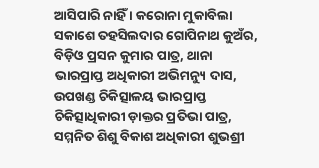ଆସିପାରି ନାହିଁ । କରୋନା ମୁକାବିଲା ସକାଶେ ତହସିଲଦାର ଗୋପିନାଥ କୁଅଁର, ବିଡ଼ିଓ ପ୍ରସନ କୁମାର ପାତ୍ର, ଥାନା ଭାରପ୍ରାପ୍ତ ଅଧିକାରୀ ଅଭିମନ୍ୟୁ ଦାସ, ଉପଖଣ୍ଡ ଚିକିତ୍ସାଳୟ ଭାରପ୍ରାପ୍ତ ଚିକିତ୍ସାଧିକାରୀ ଡ଼ାକ୍ତର ପ୍ରତିଭା ପାତ୍ର, ସମ୍ମନିତ ଶିଶୁ ବିକାଶ ଅଧିକାରୀ ଶୁଭଶ୍ରୀ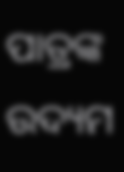ପାତ୍ରଙ୍କ ଉଦ୍ୟମ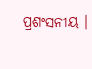ପ୍ରଶଂସନୀୟ ।